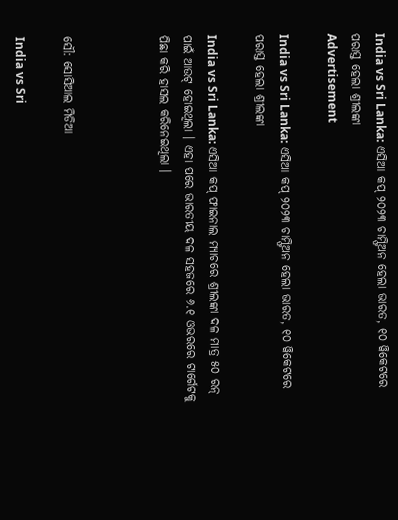India vs Sri Lanka: ଏସିଆ କପ୍ ୨୦୨୩ ଚାମ୍ଫିଅନ ହେଲା ଭାରତ, ୧୦ ୱିକେଟରେ ପରାସ୍ତ ହେଲା ଶ୍ରୀଲଙ୍କା
Advertisement

India vs Sri Lanka: ଏସିଆ କପ୍ ୨୦୨୩ ଚାମ୍ଫିଅନ ହେଲା ଭାରତ, ୧୦ ୱିକେଟରେ ପରାସ୍ତ ହେଲା ଶ୍ରୀଲଙ୍କା

India vs Sri Lanka: ଏସିଆ କପ୍ ଫାଇନାଲ ମ୍ୟାଚରେ ଶ୍ରୀଲଙ୍କା ଦଳ ମାତ୍ର ୫୦ ରନ୍ ପାଇଁ ଆଉଟ୍ ହୋଇଥିଲା । ଏହା ପରେ ଭାରତୀୟ ଦଳ ସହଜରେ ୬.୧ ଓଭରରେ ଟାର୍ଗେଟକୁ ପିଛା କରି ହାସଲ କରିନେଇଥିଲା ।



ସୌ: ସୋସିଆଲ ମିଡିଆ

India vs Sri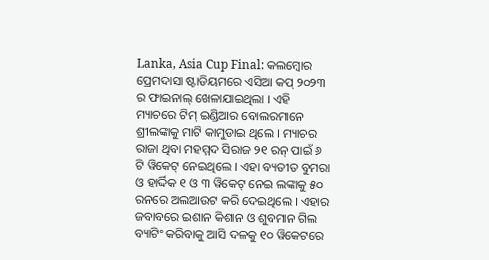Lanka, Asia Cup Final: କଲମ୍ବୋର ପ୍ରେମଦାସା ଷ୍ଟାଡିୟମରେ ଏସିଆ କପ୍ ୨୦୨୩ ର ଫାଇନାଲ୍ ଖେଳାଯାଇଥିଲା । ଏହି ମ୍ୟାଚରେ ଟିମ୍ ଇଣ୍ଡିଆର ବୋଲରମାନେ ଶ୍ରୀଲଙ୍କାକୁ ମାଟି କାମୁଡାଇ ଥିଲେ । ମ୍ୟାଚର ରାଜା ଥିବା ମହମ୍ମଦ ସିରାଜ ୨୧ ରନ୍ ପାଇଁ ୬ ଟି ୱିକେଟ୍ ନେଇଥିଲେ । ଏହା ବ୍ୟତୀତ ବୁମରା ଓ ହାର୍ଦ୍ଦିକ ୧ ଓ ୩ ୱିକେଟ୍ ନେଇ ଲଙ୍କାକୁ ୫୦ ରନରେ ଅଲଆଉଟ କରି ଦେଇଥିଲେ । ଏହାର ଜବାବରେ ଇଶାନ କିଶାନ ଓ ଶୁବମାନ ଗିଲ ବ୍ୟାଟିଂ କରିବାକୁ ଆସି ଦଳକୁ ୧୦ ୱିକେଟରେ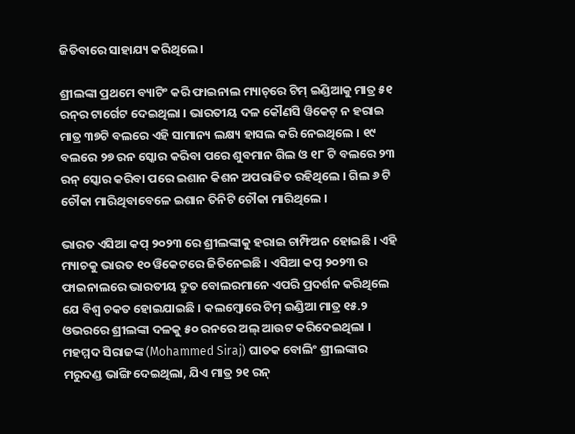ଜିତିବାରେ ସାହାଯ୍ୟ କରିଥିଲେ ।

ଶ୍ରୀଲଙ୍କା ପ୍ରଥମେ ବ୍ୟାଟିଂ କରି ଫାଇନାଲ ମ୍ୟାଚ୍‌ରେ ଟିମ୍ ଇଣ୍ଡିଆକୁ ମାତ୍ର ୫୧ ରନ୍‌ର ଟାର୍ଗେଟ ଦେଇଥିଲା । ଭାରତୀୟ ଦଳ କୌଣସି ୱିକେଟ୍ ନ ହରାଇ ମାତ୍ର ୩୭ଟି ବଲରେ ଏହି ସାମାନ୍ୟ ଲକ୍ଷ୍ୟ ହାସଲ କରି ନେଇଥିଲେ । ୧୯ ବଲରେ ୨୭ ରନ ସ୍କୋର କରିବା ପରେ ଶୁବମାନ ଗିଲ ଓ ୧୮ ଟି ବଲରେ ୨୩ ରନ୍ ସ୍କୋର କରିବା ପରେ ଇଶାନ କିଶନ ଅପରାଜିତ ରହିଥିଲେ । ଗିଲ ୬ ଟି ଚୌକା ମାରିଥିବାବେଳେ ଇଶାନ ତିନିଟି ଚୌକା ମାରିଥିଲେ ।

ଭାରତ ଏସିଆ କପ୍ ୨୦୨୩ ରେ ଶ୍ରୀଲଙ୍କାକୁ ହରାଇ ଚାମ୍ଫିଅନ ହୋଇଛି । ଏହି ମ୍ୟାଚକୁ ଭାରତ ୧୦ ୱିକେଟରେ ଜିତିନେଇଛି । ଏସିଆ କପ୍ ୨୦୨୩ ର ଫାଇନାଲରେ ଭାରତୀୟ ଦ୍ରୁତ ବୋଲରମାନେ ଏପରି ପ୍ରଦର୍ଶନ କରିଥିଲେ ଯେ ବିଶ୍ୱ ଚକତ ହୋଇଯାଇଛି । କଲମ୍ବୋରେ ଟିମ୍ ଇଣ୍ଡିଆ ମାତ୍ର ୧୫.୨ ଓଭରରେ ଶ୍ରୀଲଙ୍କା ଦଳକୁ ୫୦ ରନରେ ଅଲ୍ ଆଉଟ କରିଦେଇଥିଲା । ମହମ୍ମଦ ସିରାଜଙ୍କ (Mohammed Siraj) ଘାତକ ବୋଲିଂ ଶ୍ରୀଲଙ୍କାର ମରୁଦଣ୍ଡ ଭାଙ୍ଗି ଦେଇଥିଲା, ଯିଏ ମାତ୍ର ୨୧ ରନ୍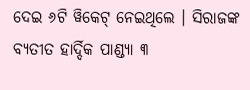ଦେଇ ୬ଟି ୱିକେଟ୍ ନେଇଥିଲେ । ସିରାଜଙ୍କ ବ୍ୟତୀତ ହାର୍ଦ୍ଦିକ ପାଣ୍ଡ୍ୟା ୩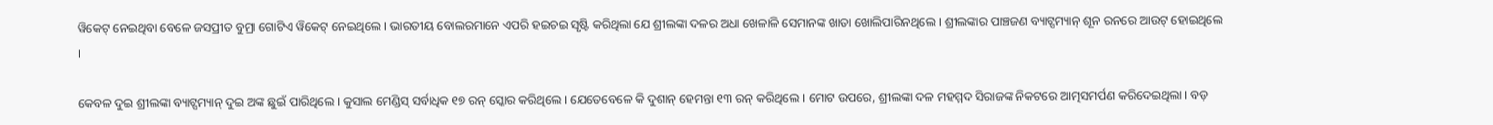ୱିକେଟ୍ ନେଇଥିବା ବେଳେ ଜସପ୍ରୀତ ବୁମ୍ରା ଗୋଟିଏ ୱିକେଟ୍ ନେଇଥିଲେ । ଭାରତୀୟ ବୋଲରମାନେ ଏପରି ହଇଚଇ ସୃଷ୍ଟି କରିଥିଲା ଯେ ଶ୍ରୀଲଙ୍କା ଦଳର ଅଧା ଖେଳାଳି ସେମାନଙ୍କ ଖାତା ଖୋଲିପାରିନଥିଲେ । ଶ୍ରୀଲଙ୍କାର ପାଞ୍ଚଜଣ ବ୍ୟାଟ୍ସମ୍ୟାନ୍ ଶୂନ ରନରେ ଆଉଟ୍ ହୋଇଥିଲେ ।

କେବଳ ଦୁଇ ଶ୍ରୀଲଙ୍କା ବ୍ୟାଟ୍ସମ୍ୟାନ୍ ଦୁଇ ଅଙ୍କ ଛୁଇଁ ପାରିଥିଲେ । କୁସାଲ ମେଣ୍ଡିସ୍ ସର୍ବାଧିକ ୧୭ ରନ୍ ସ୍କୋର କରିଥିଲେ । ଯେତେବେଳେ କି ଦୁଶାନ୍ ହେମନ୍ତା ୧୩ ରନ୍ କରିଥିଲେ । ମୋଟ ଉପରେ, ଶ୍ରୀଲଙ୍କା ଦଳ ମହମ୍ମଦ ସିରାଜଙ୍କ ନିକଟରେ ଆତ୍ମସମର୍ପଣ କରିଦେଇଥିଲା । ବଡ଼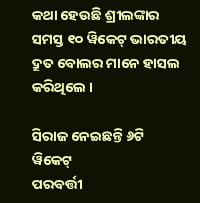କଥା ହେଉଛି ଶ୍ରୀଲଙ୍କାର ସମସ୍ତ ୧୦ ୱିକେଟ୍ ଭାରତୀୟ ଦ୍ରୁତ ବୋଲର ମାନେ ହାସଲ କରିଥିଲେ ।

ସିରାଜ ନେଇଛନ୍ତି ୬ଟି ୱିକେଟ୍
ପରବର୍ତ୍ତୀ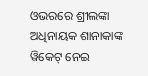ଓଭରରେ ଶ୍ରୀଲଙ୍କା ଅଧିନାୟକ ଶାନାକାଙ୍କ ୱିକେଟ୍ ନେଇ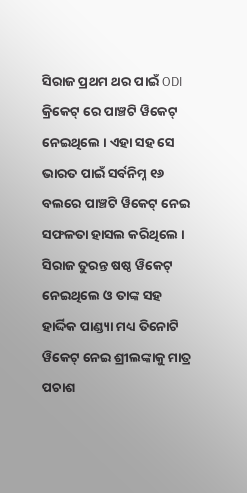ସିରାଜ ପ୍ରଥମ ଥର ପାଇଁ ODI କ୍ରିକେଟ୍ ରେ ପାଞ୍ଚଟି ୱିକେଟ୍ ନେଇଥିଲେ । ଏହା ସହ ସେ ଭାରତ ପାଇଁ ସର୍ବନିମ୍ନ ୧୬ ବଲରେ ପାଞ୍ଚଟି ୱିକେଟ୍ ନେଇ ସଫଳତା ହାସଲ କରିଥିଲେ । ସିରାଜ ତୁରନ୍ତ ଷଷ୍ଠ ୱିକେଟ୍ ନେଇଥିଲେ ଓ ତାଙ୍କ ସହ ହାର୍ଦ୍ଦିକ ପାଣ୍ଡ୍ୟା ମଧ୍ୟ ତିନୋଟି ୱିକେଟ୍ ନେଇ ଶ୍ରୀଲଙ୍କାକୁ ମାତ୍ର ପଚାଶ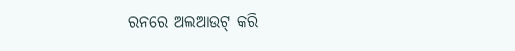ରନରେ ଅଲଆଉଟ୍ କରି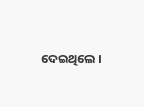ଦେଇଥିଲେ ।